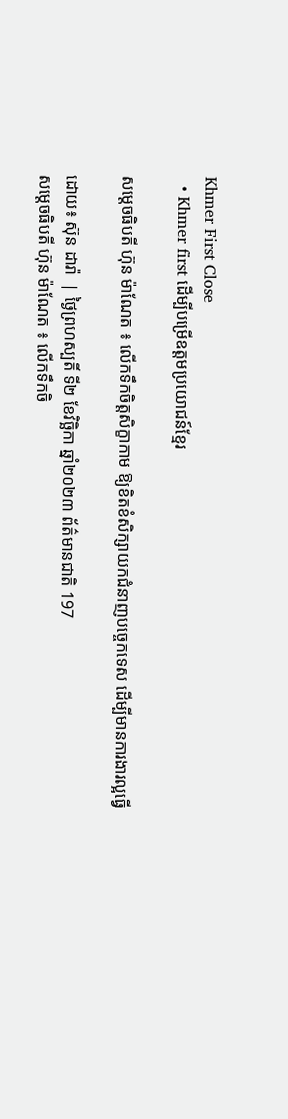Khmer First Close
  • Khmer first ដើម្បីបម្រើឧត្តមប្រយោជន៍ខ្មែរ

សម្តេចធិបតី ហ៊ុន ម៉ាណែត ៖ លើកទឹកចិត្តសិក្ខាកាម ឱ្យខិតខំសិក្សាយកជំនាញបច្ចេកទេស ដើម្បីមានការងារល្អធ្វើ

ដោយ៖ ស៊ុន ដារ៉ា  | ថ្ងៃព្រហស្បតិ៍ ទី២ ខែវិច្ឆិកា ឆ្នាំ២០២៣ ព័ត៌មានជាតិ 197
សម្តេចធិបតី ហ៊ុន ម៉ាណែត ៖ លើកទឹកចិ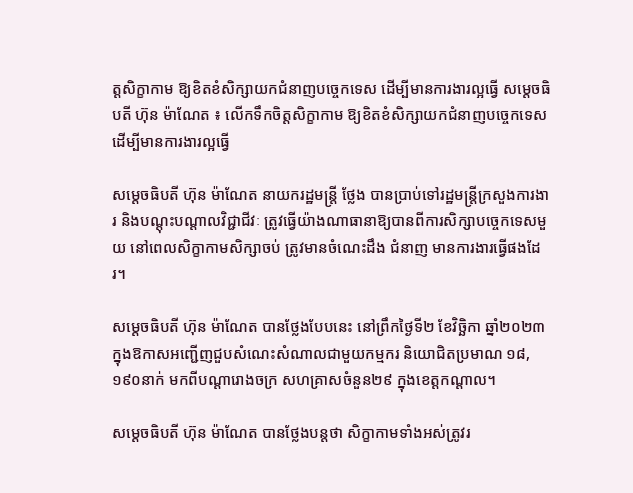ត្តសិក្ខាកាម ឱ្យខិតខំសិក្សាយកជំនាញបច្ចេកទេស ដើម្បីមានការងារល្អធ្វើ សម្តេចធិបតី ហ៊ុន ម៉ាណែត ៖ លើកទឹកចិត្តសិក្ខាកាម ឱ្យខិតខំសិក្សាយកជំនាញបច្ចេកទេស ដើម្បីមានការងារល្អធ្វើ

សម្ដេចធិបតី ហ៊ុន ម៉ាណែត នាយករដ្ឋមន្ត្រី ថ្លែង បានប្រាប់ទៅរដ្ឋមន្ត្រីក្រសួងការងារ និងបណ្តុះបណ្តាលវិជ្ជាជីវៈ ត្រូវធ្វើយ៉ាងណាធានាឱ្យបានពីការសិក្សាបច្ចេកទេសមួយ នៅពេលសិក្ខាកាមសិក្សាចប់ ត្រូវមានចំណេះដឹង ជំនាញ មានការងារធ្វើផងដែរ។

សម្តេចធិបតី ហ៊ុន ម៉ាណែត បានថ្លែងបែបនេះ នៅព្រឹកថ្ងៃទី២ ខែវិច្ឆិកា ឆ្នាំ២០២៣ ក្នុងឱកាសអញ្ជើញជួបសំណេះសំណាលជាមួយកម្មករ និយោជិតប្រមាណ ១៨,១៩០នាក់ មកពីបណ្តារោងចក្រ សហគ្រាសចំនួន២៩ ក្នុងខេត្តកណ្តាល។

សម្ដេចធិបតី ហ៊ុន ម៉ាណែត បានថ្លែងបន្តថា សិក្ខាកាមទាំងអស់ត្រូវរ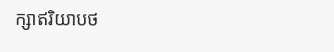ក្សាឥរិយាបថ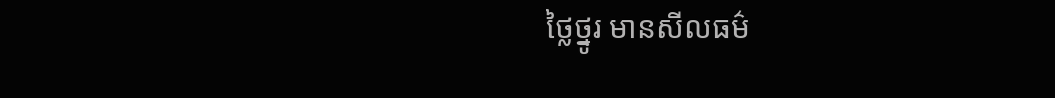ថ្លៃថ្នូរ មានសីលធម៌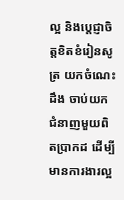ល្អ និងប្តេជ្ញាចិត្តខិតខំរៀនសូត្រ យកចំណេះដឹង ចាប់យកជំនាញមួយពិតប្រាកដ ដើម្បីមានការងារល្អ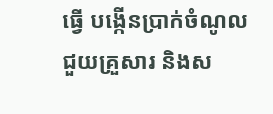ធ្វើ បង្កើនប្រាក់ចំណូលជួយគ្រួសារ និងស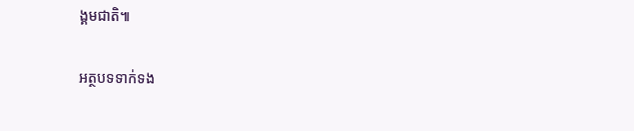ង្គមជាតិ៕

អត្ថបទទាក់ទង